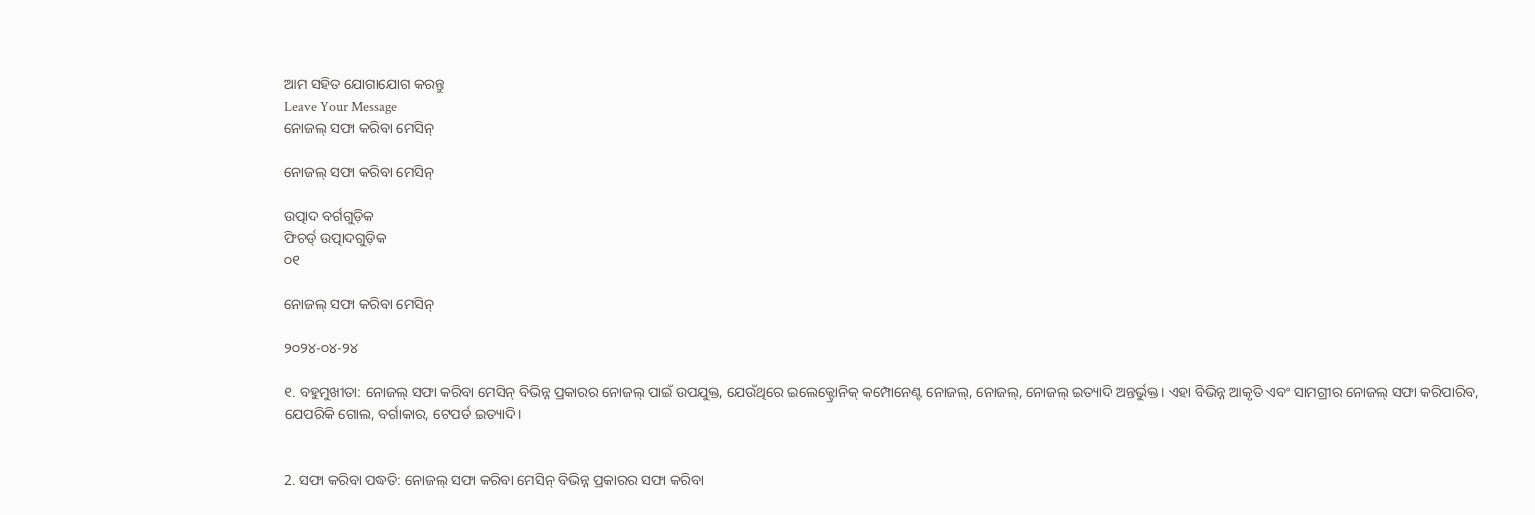ଆମ ସହିତ ଯୋଗାଯୋଗ କରନ୍ତୁ
Leave Your Message
ନୋଜଲ୍ ସଫା କରିବା ମେସିନ୍

ନୋଜଲ୍ ସଫା କରିବା ମେସିନ୍

ଉତ୍ପାଦ ବର୍ଗଗୁଡ଼ିକ
ଫିଚର୍ଡ୍ ଉତ୍ପାଦଗୁଡ଼ିକ
୦୧

ନୋଜଲ୍ ସଫା କରିବା ମେସିନ୍

୨୦୨୪-୦୪-୨୪

୧. ବହୁମୁଖୀତା: ନୋଜଲ୍ ସଫା କରିବା ମେସିନ୍ ବିଭିନ୍ନ ପ୍ରକାରର ନୋଜଲ୍ ପାଇଁ ଉପଯୁକ୍ତ, ଯେଉଁଥିରେ ଇଲେକ୍ଟ୍ରୋନିକ୍ କମ୍ପୋନେଣ୍ଟ ନୋଜଲ୍, ନୋଜଲ୍, ନୋଜଲ୍ ଇତ୍ୟାଦି ଅନ୍ତର୍ଭୁକ୍ତ। ଏହା ବିଭିନ୍ନ ଆକୃତି ଏବଂ ସାମଗ୍ରୀର ନୋଜଲ୍ ସଫା କରିପାରିବ, ଯେପରିକି ଗୋଲ, ବର୍ଗାକାର, ଟେପର୍ଡ ଇତ୍ୟାଦି।


2. ସଫା କରିବା ପଦ୍ଧତି: ନୋଜଲ୍ ସଫା କରିବା ମେସିନ୍ ବିଭିନ୍ନ ପ୍ରକାରର ସଫା କରିବା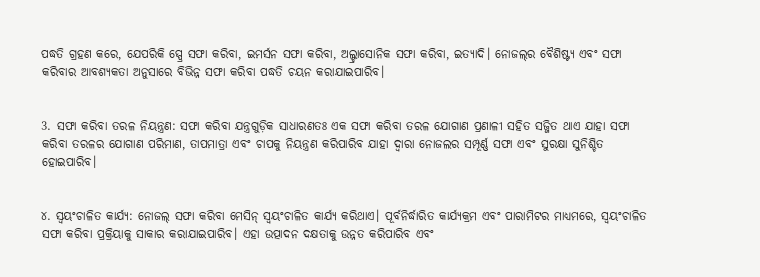ପଦ୍ଧତି ଗ୍ରହଣ କରେ, ଯେପରିକି ସ୍ପ୍ରେ ସଫା କରିବା, ଇମର୍ସନ ସଫା କରିବା, ଅଲ୍ଟ୍ରାସୋନିକ ସଫା କରିବା, ଇତ୍ୟାଦି। ନୋଜଲ୍‌ର ବୈଶିଷ୍ଟ୍ୟ ଏବଂ ସଫା କରିବାର ଆବଶ୍ୟକତା ଅନୁସାରେ ବିଭିନ୍ନ ସଫା କରିବା ପଦ୍ଧତି ଚୟନ କରାଯାଇପାରିବ।


3. ସଫା କରିବା ତରଳ ନିୟନ୍ତ୍ରଣ: ସଫା କରିବା ଯନ୍ତ୍ରଗୁଡ଼ିକ ସାଧାରଣତଃ ଏକ ସଫା କରିବା ତରଳ ଯୋଗାଣ ପ୍ରଣାଳୀ ସହିତ ସଜ୍ଜିତ ଥାଏ ଯାହା ସଫା କରିବା ତରଳର ଯୋଗାଣ ପରିମାଣ, ତାପମାତ୍ରା ଏବଂ ଚାପକୁ ନିୟନ୍ତ୍ରଣ କରିପାରିବ ଯାହା ଦ୍ୱାରା ନୋଜଲର ସମ୍ପୂର୍ଣ୍ଣ ସଫା ଏବଂ ସୁରକ୍ଷା ସୁନିଶ୍ଚିତ ହୋଇପାରିବ।


୪. ସ୍ୱୟଂଚାଳିତ କାର୍ଯ୍ୟ: ନୋଜଲ୍ ସଫା କରିବା ମେସିନ୍ ସ୍ୱୟଂଚାଳିତ କାର୍ଯ୍ୟ କରିଥାଏ। ପୂର୍ବନିର୍ଦ୍ଧାରିତ କାର୍ଯ୍ୟକ୍ରମ ଏବଂ ପାରାମିଟର ମାଧ୍ୟମରେ, ସ୍ୱୟଂଚାଳିତ ସଫା କରିବା ପ୍ରକ୍ରିୟାକୁ ସାକାର କରାଯାଇପାରିବ। ଏହା ଉତ୍ପାଦନ ଦକ୍ଷତାକୁ ଉନ୍ନତ କରିପାରିବ ଏବଂ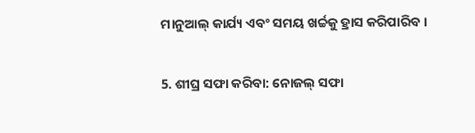ମାନୁଆଲ୍ କାର୍ଯ୍ୟ ଏବଂ ସମୟ ଖର୍ଚ୍ଚକୁ ହ୍ରାସ କରିପାରିବ।


5. ଶୀଘ୍ର ସଫା କରିବା: ନୋଜଲ୍ ସଫା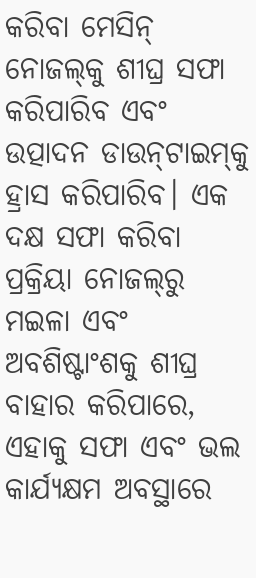କରିବା ମେସିନ୍ ନୋଜଲ୍‌କୁ ଶୀଘ୍ର ସଫା କରିପାରିବ ଏବଂ ଉତ୍ପାଦନ ଡାଉନ୍‌ଟାଇମ୍‌କୁ ହ୍ରାସ କରିପାରିବ। ଏକ ଦକ୍ଷ ସଫା କରିବା ପ୍ରକ୍ରିୟା ନୋଜଲ୍‌ରୁ ମଇଳା ଏବଂ ଅବଶିଷ୍ଟାଂଶକୁ ଶୀଘ୍ର ବାହାର କରିପାରେ, ଏହାକୁ ସଫା ଏବଂ ଭଲ କାର୍ଯ୍ୟକ୍ଷମ ଅବସ୍ଥାରେ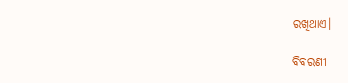ରଖିଥାଏ।

ବିବରଣୀ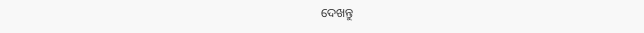ଦେଖନ୍ତୁ